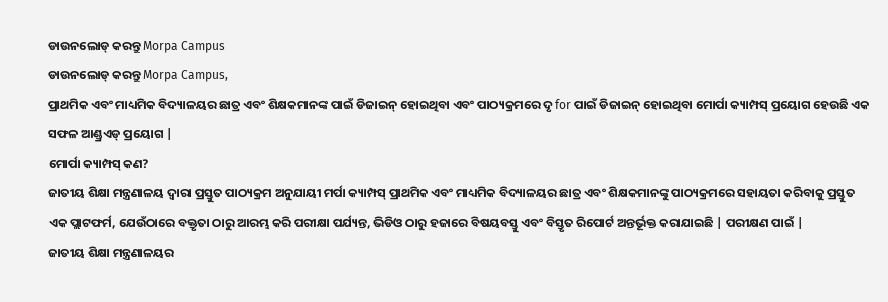ଡାଉନଲୋଡ୍ କରନ୍ତୁ Morpa Campus
ଡାଉନଲୋଡ୍ କରନ୍ତୁ Morpa Campus,
ପ୍ରାଥମିକ ଏବଂ ମାଧ୍ୟମିକ ବିଦ୍ୟାଳୟର ଛାତ୍ର ଏବଂ ଶିକ୍ଷକମାନଙ୍କ ପାଇଁ ଡିଜାଇନ୍ ହୋଇଥିବା ଏବଂ ପାଠ୍ୟକ୍ରମରେ ଦୃ for ପାଇଁ ଡିଜାଇନ୍ ହୋଇଥିବା ମୋର୍ପା କ୍ୟାମ୍ପସ୍ ପ୍ରୟୋଗ ହେଉଛି ଏକ ସଫଳ ଆଣ୍ଡ୍ରଏଡ୍ ପ୍ରୟୋଗ |
ମୋର୍ପା କ୍ୟାମ୍ପସ୍ କଣ?
ଜାତୀୟ ଶିକ୍ଷା ମନ୍ତ୍ରଣାଳୟ ଦ୍ୱାରା ପ୍ରସ୍ତୁତ ପାଠ୍ୟକ୍ରମ ଅନୁଯାୟୀ ମର୍ପା କ୍ୟାମ୍ପସ୍ ପ୍ରାଥମିକ ଏବଂ ମାଧ୍ୟମିକ ବିଦ୍ୟାଳୟର ଛାତ୍ର ଏବଂ ଶିକ୍ଷକମାନଙ୍କୁ ପାଠ୍ୟକ୍ରମରେ ସହାୟତା କରିବାକୁ ପ୍ରସ୍ତୁତ ଏକ ପ୍ଲାଟଫର୍ମ, ଯେଉଁଠାରେ ବକ୍ତୃତା ଠାରୁ ଆରମ୍ଭ କରି ପରୀକ୍ଷା ପର୍ଯ୍ୟନ୍ତ, ଭିଡିଓ ଠାରୁ ହଜାରେ ବିଷୟବସ୍ତୁ ଏବଂ ବିସ୍ତୃତ ରିପୋର୍ଟ ଅନ୍ତର୍ଭୂକ୍ତ କରାଯାଇଛି | ପରୀକ୍ଷଣ ପାଇଁ |
ଜାତୀୟ ଶିକ୍ଷା ମନ୍ତ୍ରଣାଳୟର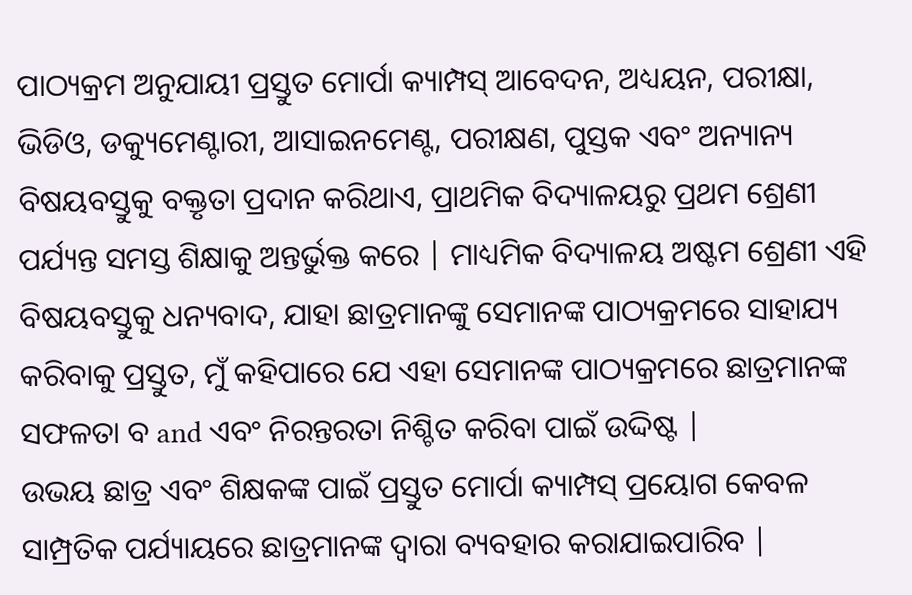ପାଠ୍ୟକ୍ରମ ଅନୁଯାୟୀ ପ୍ରସ୍ତୁତ ମୋର୍ପା କ୍ୟାମ୍ପସ୍ ଆବେଦନ, ଅଧ୍ୟୟନ, ପରୀକ୍ଷା, ଭିଡିଓ, ଡକ୍ୟୁମେଣ୍ଟାରୀ, ଆସାଇନମେଣ୍ଟ, ପରୀକ୍ଷଣ, ପୁସ୍ତକ ଏବଂ ଅନ୍ୟାନ୍ୟ ବିଷୟବସ୍ତୁକୁ ବକ୍ତୃତା ପ୍ରଦାନ କରିଥାଏ, ପ୍ରାଥମିକ ବିଦ୍ୟାଳୟରୁ ପ୍ରଥମ ଶ୍ରେଣୀ ପର୍ଯ୍ୟନ୍ତ ସମସ୍ତ ଶିକ୍ଷାକୁ ଅନ୍ତର୍ଭୁକ୍ତ କରେ | ମାଧ୍ୟମିକ ବିଦ୍ୟାଳୟ ଅଷ୍ଟମ ଶ୍ରେଣୀ ଏହି ବିଷୟବସ୍ତୁକୁ ଧନ୍ୟବାଦ, ଯାହା ଛାତ୍ରମାନଙ୍କୁ ସେମାନଙ୍କ ପାଠ୍ୟକ୍ରମରେ ସାହାଯ୍ୟ କରିବାକୁ ପ୍ରସ୍ତୁତ, ମୁଁ କହିପାରେ ଯେ ଏହା ସେମାନଙ୍କ ପାଠ୍ୟକ୍ରମରେ ଛାତ୍ରମାନଙ୍କ ସଫଳତା ବ and ଏବଂ ନିରନ୍ତରତା ନିଶ୍ଚିତ କରିବା ପାଇଁ ଉଦ୍ଦିଷ୍ଟ |
ଉଭୟ ଛାତ୍ର ଏବଂ ଶିକ୍ଷକଙ୍କ ପାଇଁ ପ୍ରସ୍ତୁତ ମୋର୍ପା କ୍ୟାମ୍ପସ୍ ପ୍ରୟୋଗ କେବଳ ସାମ୍ପ୍ରତିକ ପର୍ଯ୍ୟାୟରେ ଛାତ୍ରମାନଙ୍କ ଦ୍ୱାରା ବ୍ୟବହାର କରାଯାଇପାରିବ |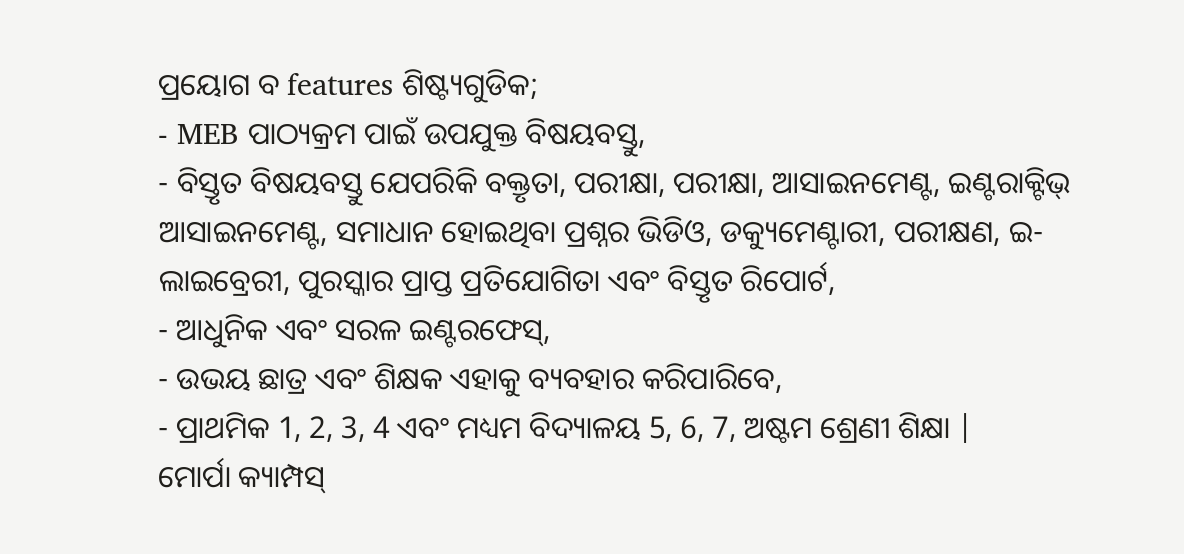ପ୍ରୟୋଗ ବ features ଶିଷ୍ଟ୍ୟଗୁଡିକ;
- MEB ପାଠ୍ୟକ୍ରମ ପାଇଁ ଉପଯୁକ୍ତ ବିଷୟବସ୍ତୁ,
- ବିସ୍ତୃତ ବିଷୟବସ୍ତୁ ଯେପରିକି ବକ୍ତୃତା, ପରୀକ୍ଷା, ପରୀକ୍ଷା, ଆସାଇନମେଣ୍ଟ, ଇଣ୍ଟରାକ୍ଟିଭ୍ ଆସାଇନମେଣ୍ଟ, ସମାଧାନ ହୋଇଥିବା ପ୍ରଶ୍ନର ଭିଡିଓ, ଡକ୍ୟୁମେଣ୍ଟାରୀ, ପରୀକ୍ଷଣ, ଇ-ଲାଇବ୍ରେରୀ, ପୁରସ୍କାର ପ୍ରାପ୍ତ ପ୍ରତିଯୋଗିତା ଏବଂ ବିସ୍ତୃତ ରିପୋର୍ଟ,
- ଆଧୁନିକ ଏବଂ ସରଳ ଇଣ୍ଟରଫେସ୍,
- ଉଭୟ ଛାତ୍ର ଏବଂ ଶିକ୍ଷକ ଏହାକୁ ବ୍ୟବହାର କରିପାରିବେ,
- ପ୍ରାଥମିକ 1, 2, 3, 4 ଏବଂ ମଧ୍ୟମ ବିଦ୍ୟାଳୟ 5, 6, 7, ଅଷ୍ଟମ ଶ୍ରେଣୀ ଶିକ୍ଷା |
ମୋର୍ପା କ୍ୟାମ୍ପସ୍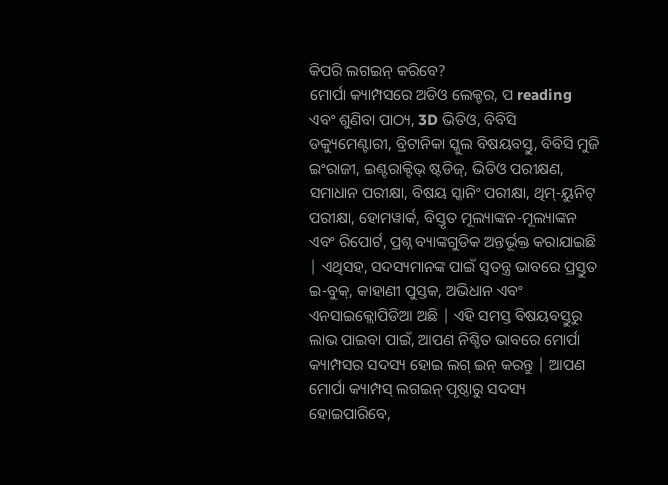କିପରି ଲଗଇନ୍ କରିବେ?
ମୋର୍ପା କ୍ୟାମ୍ପସରେ ଅଡିଓ ଲେକ୍ଚର, ପ reading ଏବଂ ଶୁଣିବା ପାଠ୍ୟ, 3D ଭିଡିଓ, ବିବିସି ଡକ୍ୟୁମେଣ୍ଟାରୀ, ବ୍ରିଟାନିକା ସ୍କୁଲ ବିଷୟବସ୍ତୁ, ବିବିସି ମୁଜି ଇଂରାଜୀ, ଇଣ୍ଟରାକ୍ଟିଭ୍ ଷ୍ଟଡିଜ୍, ଭିଡିଓ ପରୀକ୍ଷଣ, ସମାଧାନ ପରୀକ୍ଷା, ବିଷୟ ସ୍କାନିଂ ପରୀକ୍ଷା, ଥିମ୍-ୟୁନିଟ୍ ପରୀକ୍ଷା, ହୋମୱାର୍କ, ବିସ୍ତୃତ ମୂଲ୍ୟାଙ୍କନ-ମୂଲ୍ୟାଙ୍କନ ଏବଂ ରିପୋର୍ଟ, ପ୍ରଶ୍ନ ବ୍ୟାଙ୍କଗୁଡିକ ଅନ୍ତର୍ଭୂକ୍ତ କରାଯାଇଛି | ଏଥିସହ, ସଦସ୍ୟମାନଙ୍କ ପାଇଁ ସ୍ୱତନ୍ତ୍ର ଭାବରେ ପ୍ରସ୍ତୁତ ଇ-ବୁକ୍, କାହାଣୀ ପୁସ୍ତକ, ଅଭିଧାନ ଏବଂ ଏନସାଇକ୍ଲୋପିଡିଆ ଅଛି | ଏହି ସମସ୍ତ ବିଷୟବସ୍ତୁରୁ ଲାଭ ପାଇବା ପାଇଁ, ଆପଣ ନିଶ୍ଚିତ ଭାବରେ ମୋର୍ପା କ୍ୟାମ୍ପସର ସଦସ୍ୟ ହୋଇ ଲଗ୍ ଇନ୍ କରନ୍ତୁ | ଆପଣ ମୋର୍ପା କ୍ୟାମ୍ପସ୍ ଲଗଇନ୍ ପୃଷ୍ଠାରୁ ସଦସ୍ୟ ହୋଇପାରିବେ,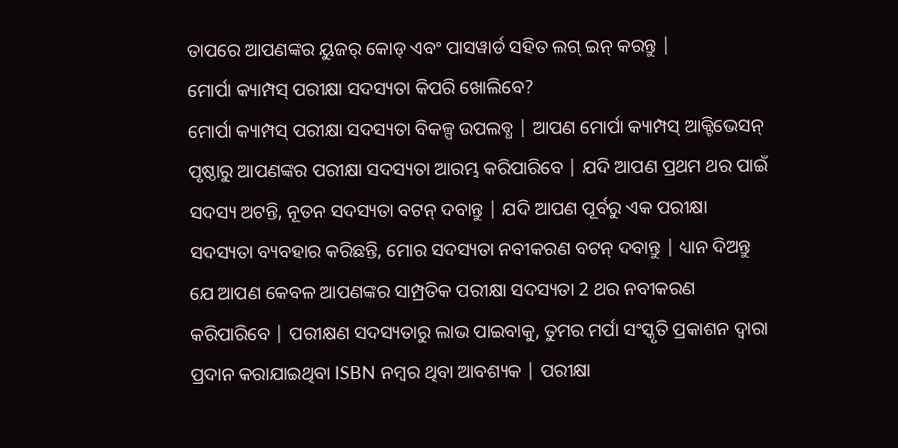ତାପରେ ଆପଣଙ୍କର ୟୁଜର୍ କୋଡ୍ ଏବଂ ପାସୱାର୍ଡ ସହିତ ଲଗ୍ ଇନ୍ କରନ୍ତୁ |
ମୋର୍ପା କ୍ୟାମ୍ପସ୍ ପରୀକ୍ଷା ସଦସ୍ୟତା କିପରି ଖୋଲିବେ?
ମୋର୍ପା କ୍ୟାମ୍ପସ୍ ପରୀକ୍ଷା ସଦସ୍ୟତା ବିକଳ୍ପ ଉପଲବ୍ଧ | ଆପଣ ମୋର୍ପା କ୍ୟାମ୍ପସ୍ ଆକ୍ଟିଭେସନ୍ ପୃଷ୍ଠାରୁ ଆପଣଙ୍କର ପରୀକ୍ଷା ସଦସ୍ୟତା ଆରମ୍ଭ କରିପାରିବେ | ଯଦି ଆପଣ ପ୍ରଥମ ଥର ପାଇଁ ସଦସ୍ୟ ଅଟନ୍ତି, ନୂତନ ସଦସ୍ୟତା ବଟନ୍ ଦବାନ୍ତୁ | ଯଦି ଆପଣ ପୂର୍ବରୁ ଏକ ପରୀକ୍ଷା ସଦସ୍ୟତା ବ୍ୟବହାର କରିଛନ୍ତି, ମୋର ସଦସ୍ୟତା ନବୀକରଣ ବଟନ୍ ଦବାନ୍ତୁ | ଧ୍ୟାନ ଦିଅନ୍ତୁ ଯେ ଆପଣ କେବଳ ଆପଣଙ୍କର ସାମ୍ପ୍ରତିକ ପରୀକ୍ଷା ସଦସ୍ୟତା 2 ଥର ନବୀକରଣ କରିପାରିବେ | ପରୀକ୍ଷଣ ସଦସ୍ୟତାରୁ ଲାଭ ପାଇବାକୁ, ତୁମର ମର୍ପା ସଂସ୍କୃତି ପ୍ରକାଶନ ଦ୍ୱାରା ପ୍ରଦାନ କରାଯାଇଥିବା ISBN ନମ୍ବର ଥିବା ଆବଶ୍ୟକ | ପରୀକ୍ଷା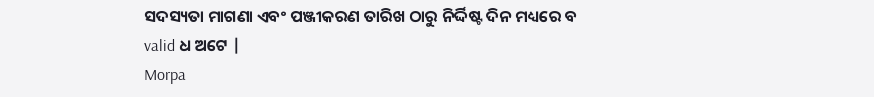ସଦସ୍ୟତା ମାଗଣା ଏବଂ ପଞ୍ଜୀକରଣ ତାରିଖ ଠାରୁ ନିର୍ଦ୍ଦିଷ୍ଟ ଦିନ ମଧ୍ୟରେ ବ valid ଧ ଅଟେ |
Morpa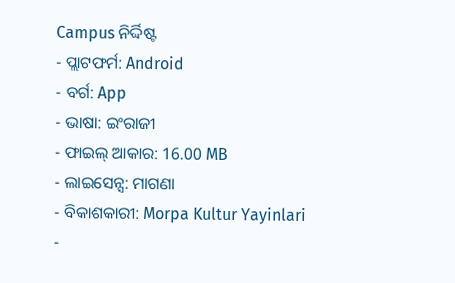Campus ନିର୍ଦ୍ଦିଷ୍ଟ
- ପ୍ଲାଟଫର୍ମ: Android
- ବର୍ଗ: App
- ଭାଷା: ଇଂରାଜୀ
- ଫାଇଲ୍ ଆକାର: 16.00 MB
- ଲାଇସେନ୍ସ: ମାଗଣା
- ବିକାଶକାରୀ: Morpa Kultur Yayinlari
-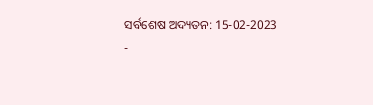ସର୍ବଶେଷ ଅଦ୍ୟତନ: 15-02-2023
-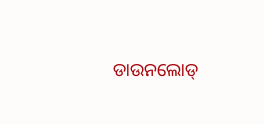ଡାଉନଲୋଡ୍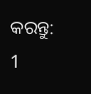କରନ୍ତୁ: 1